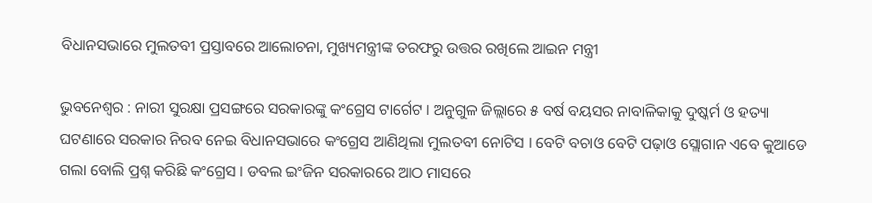ବିଧାନସଭାରେ ମୁଲତବୀ ପ୍ରସ୍ତାବରେ ଆଲୋଚନା, ମୁଖ୍ୟମନ୍ତ୍ରୀଙ୍କ ତରଫରୁ ଉତ୍ତର ରଖିଲେ ଆଇନ ମନ୍ତ୍ରୀ

ଭୁବନେଶ୍ୱର : ନାରୀ ସୁରକ୍ଷା ପ୍ରସଙ୍ଗରେ ସରକାରଙ୍କୁ କଂଗ୍ରେସ ଟାର୍ଗେଟ । ଅନୁଗୁଳ ଜିଲ୍ଲାରେ ୫ ବର୍ଷ ବୟସର ନାବାଳିକାକୁ ଦୁଷ୍କର୍ମ ଓ ହତ୍ୟା ଘଟଣାରେ ସରକାର ନିରବ ନେଇ ବିଧାନସଭାରେ କଂଗ୍ରେସ ଆଣିଥିଲା ମୁଲତବୀ ନୋଟିସ । ବେଟି ବଚାଓ ବେଟି ପଢ଼ାଓ ସ୍ଲୋଗାନ ଏବେ କୁଆଡେ ଗଲା ବୋଲି ପ୍ରଶ୍ନ କରିଛି କଂଗ୍ରେସ । ଡବଲ ଇଂଜିନ ସରକାରରେ ଆଠ ମାସରେ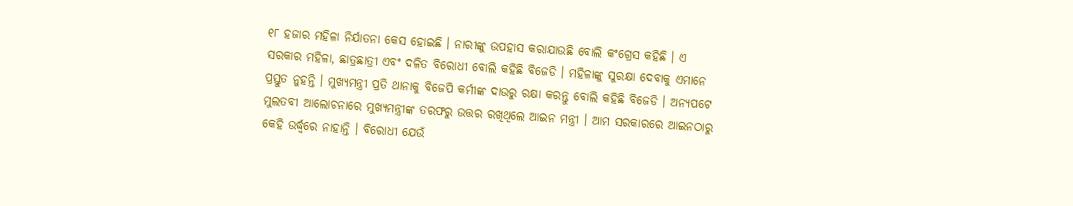୧୮ ହଜାର ମହିଳା ନିର୍ଯାତନା କେସ ହୋଇଛି । ନାରୀଙ୍କୁ ଉପହାସ କରାଯାଉଛି ବୋଲି କଂଗ୍ରେସ କହିଛି । ଏ ସରକାର ମହିଳା, ଛାତ୍ରଛାତ୍ରୀ ଏବଂ ଦଳିତ ବିରୋଧୀ ବୋଲି କହିଛି ବିଜେଡି । ମହିଳାଙ୍କୁ ସୁରକ୍ଷା ଦେବାକୁ ଏମାନେ ପ୍ରସ୍ତୁତ ନୁହନ୍ତି । ମୁଖ୍ୟମନ୍ତ୍ରୀ ପ୍ରତି ଥାନାକୁ ବିଜେପି କର୍ମୀଙ୍କ ଦାଉରୁ ରକ୍ଷା କରନ୍ତୁ ବୋଲି କହିଛି ବିଜେଡି । ଅନ୍ୟପଟେ ମୁଲତବୀ ଆଲୋଚନାରେ ମୁଖ୍ୟମନ୍ତ୍ରୀଙ୍କ ତରଫରୁ ଉତ୍ତର ରଖିଥିଲେ ଆଇନ ମନ୍ତ୍ରୀ । ଆମ ସରକାରରେ ଆଇନଠାରୁ କେହି ଉର୍ଦ୍ଧ୍ବରେ ନାହାନ୍ତି । ବିରୋଧୀ ଯେଉଁ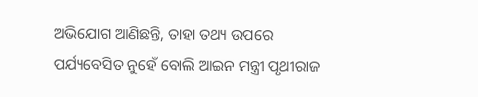ଅଭିଯୋଗ ଆଣିଛନ୍ତି, ତାହା ତଥ୍ୟ ଉପରେ ପର୍ଯ୍ୟବେସିତ ନୁହେଁ ବୋଲି ଆଇନ ମନ୍ତ୍ରୀ ପୃଥୀରାଜ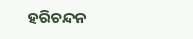ହରିଚନ୍ଦନ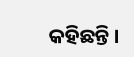କହିଛନ୍ତି ।